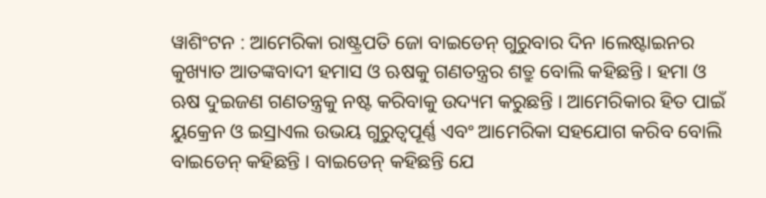ୱାଶିଂଟନ : ଆମେରିକା ରାଷ୍ଟ୍ରପତି ଜୋ ବାଇଡେନ୍ ଗୁରୁବାର ଦିନ ।ଲେଷ୍ଟାଇନର କୁଖ୍ୟାତ ଆତଙ୍କବାଦୀ ହମାସ ଓ ଋଷକୁ ଗଣତନ୍ତ୍ରର ଶତ୍ରୁ ବୋଲି କହିଛନ୍ତି । ହମା ଓ ଋଷ ଦୁଇଜଣ ଗଣତନ୍ତ୍ରକୁ ନଷ୍ଟ କରିବାକୁ ଉଦ୍ୟମ କରୁଛନ୍ତି । ଆମେରିକାର ହିତ ପାଇଁ ୟୁକ୍ରେନ ଓ ଇସ୍ରାଏଲ ଉଭୟ ଗୁରୁତ୍ୱପୂର୍ଣ୍ଣ ଏବଂ ଆମେରିକା ସହଯୋଗ କରିବ ବୋଲି ବାଇଡେନ୍ କହିଛନ୍ତି । ବାଇଡେନ୍ କହିଛନ୍ତି ଯେ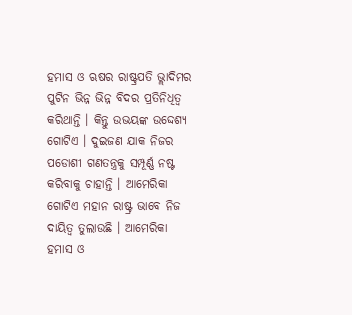ହମାସ ଓ ଋଷର ରାଷ୍ଟ୍ରପତି ଭ୍ଲାଦିମର ପୁଟିନ ଭିନ୍ନ ଭିନ୍ନ ବିଦର ପ୍ରତିନିଧିତ୍ୱ କରିଥାନ୍ତି । କିନ୍ତୁ ଉଭୟଙ୍କ ଉଦ୍ଦେଶ୍ୟ ଗୋଟିଏ । ଦୁଇଜଣ ଯାକ ନିଜର ପଡୋଶୀ ଗଣତନ୍ତ୍ରକୁ ସମ୍ପୂର୍ଣ୍ଣ ନଷ୍ଟ କରିବାକୁ ଚାହାନ୍ତି । ଆମେରିକା ଗୋଟିଏ ମହାନ ରାଷ୍ଟ୍ର ଭାବେ ନିଜ ଦାୟିତ୍ୱ ତୁଲାଉଛି । ଆମେରିକା ହମାସ ଓ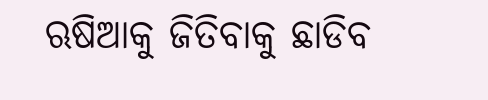ଋଷିଆକୁ ଜିତିବାକୁ ଛାଡିବ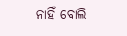ନାହିଁ ବୋଲି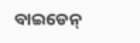ବାଇଡେନ୍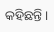କହିଛନ୍ତି ।